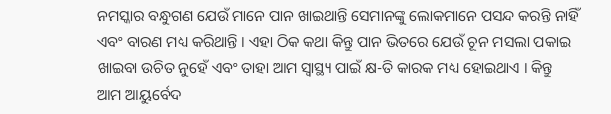ନମସ୍କାର ବନ୍ଧୁଗଣ ଯେଉଁ ମାନେ ପାନ ଖାଇଥାନ୍ତି ସେମାନଙ୍କୁ ଲୋକମାନେ ପସନ୍ଦ କରନ୍ତି ନାହିଁ ଏବଂ ବାରଣ ମଧ୍ୟ କରିଥାନ୍ତି । ଏହା ଠିକ କଥା କିନ୍ତୁ ପାନ ଭିତରେ ଯେଉଁ ଚୂନ ମସଲା ପକାଇ ଖାଇବା ଉଚିତ ନୁହେଁ ଏବଂ ତାହା ଆମ ସ୍ୱାସ୍ଥ୍ୟ ପାଇଁ କ୍ଷ-ତି କାରକ ମଧ୍ୟ ହୋଇଥାଏ । କିନ୍ତୁ ଆମ ଆୟୁର୍ବେଦ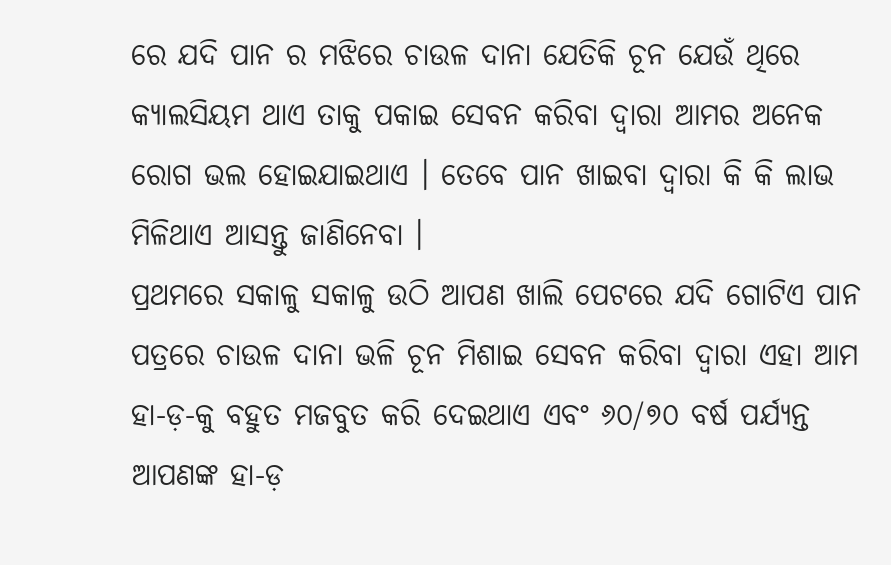ରେ ଯଦି ପାନ ର ମଝିରେ ଚାଉଳ ଦାନା ଯେତିକି ଚୂନ ଯେଉଁ ଥିରେ କ୍ୟାଲସିୟମ ଥାଏ ତାକୁ ପକାଇ ସେବନ କରିବା ଦ୍ୱାରା ଆମର ଅନେକ ରୋଗ ଭଲ ହୋଇଯାଇଥାଏ । ତେବେ ପାନ ଖାଇବା ଦ୍ୱାରା କି କି ଲାଭ ମିଳିଥାଏ ଆସନ୍ତୁ ଜାଣିନେବା ।
ପ୍ରଥମରେ ସକାଳୁ ସକାଳୁ ଉଠି ଆପଣ ଖାଲି ପେଟରେ ଯଦି ଗୋଟିଏ ପାନ ପତ୍ରରେ ଚାଉଳ ଦାନା ଭଳି ଚୂନ ମିଶାଇ ସେବନ କରିବା ଦ୍ୱାରା ଏହା ଆମ ହା-ଡ଼-କୁ ବହୁତ ମଜବୁତ କରି ଦେଇଥାଏ ଏବଂ ୬୦/୭୦ ବର୍ଷ ପର୍ଯ୍ୟନ୍ତ ଆପଣଙ୍କ ହା-ଡ଼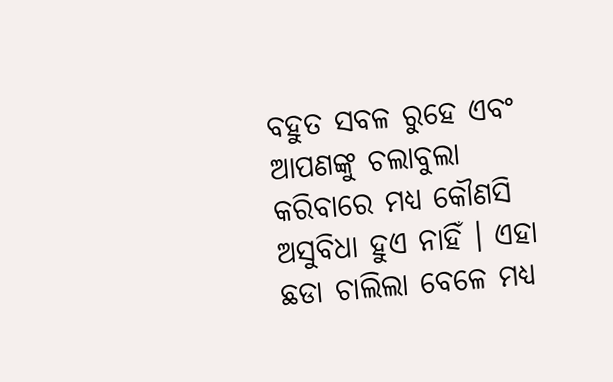ବହୁତ ସବଳ ରୁହେ ଏବଂ ଆପଣଙ୍କୁ ଚଲାବୁଲା କରିବାରେ ମଧ୍ୟ କୌଣସି ଅସୁବିଧା ହୁଏ ନାହିଁ । ଏହା ଛଡା ଚାଲିଲା ବେଳେ ମଧ୍ୟ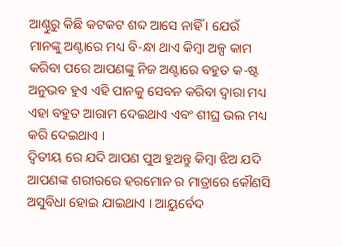ଆଣ୍ଠୁରୁ କିଛି କଟକଟ ଶବ୍ଦ ଆସେ ନାହିଁ । ଯେଉଁ ମାନଙ୍କୁ ଅଣ୍ଟାରେ ମଧ୍ୟ ବି-ନ୍ଧା ଥାଏ କିମ୍ବା ଅଳ୍ପ କାମ କରିବା ପରେ ଆପଣଙ୍କୁ ନିଜ ଅଣ୍ଟାରେ ବହୁତ କ-ଷ୍ଟ ଅନୁଭବ ହୁଏ ଏହି ପାନକୁ ସେବନ କରିବା ଦ୍ୱାରା ମଧ୍ୟ ଏହା ବହୁତ ଆରାମ ଦେଇଥାଏ ଏବଂ ଶୀଘ୍ର ଭଲ ମଧ୍ୟ କରି ଦେଇଥାଏ ।
ଦ୍ଵିତୀୟ ରେ ଯଦି ଆପଣ ପୁଅ ହୁଅନ୍ତୁ କିମ୍ବା ଝିଅ ଯଦି ଆପଣଙ୍କ ଶରୀରରେ ହରମୋନ ର ମାତ୍ରାରେ କୌଣସି ଅସୁବିଧା ହୋଇ ଯାଇଥାଏ । ଆୟୁର୍ବେଦ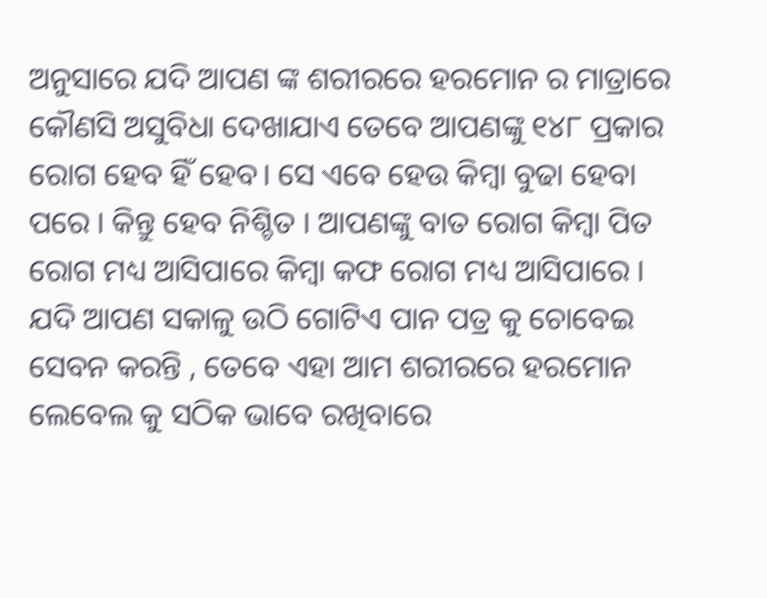ଅନୁସାରେ ଯଦି ଆପଣ ଙ୍କ ଶରୀରରେ ହରମୋନ ର ମାତ୍ରାରେ କୌଣସି ଅସୁବିଧା ଦେଖାଯାଏ ତେବେ ଆପଣଙ୍କୁ ୧୪୮ ପ୍ରକାର ରୋଗ ହେବ ହିଁ ହେବ। ସେ ଏବେ ହେଉ କିମ୍ବା ବୁଢା ହେବା ପରେ । କିନ୍ତୁ ହେବ ନିଶ୍ଚିତ । ଆପଣଙ୍କୁ ବାତ ରୋଗ କିମ୍ବା ପିତ ରୋଗ ମଧ୍ୟ ଆସିପାରେ କିମ୍ବା କଫ ରୋଗ ମଧ୍ୟ ଆସିପାରେ । ଯଦି ଆପଣ ସକାଳୁ ଉଠି ଗୋଟିଏ ପାନ ପତ୍ର କୁ ଚୋବେଇ ସେବନ କରନ୍ତି , ତେବେ ଏହା ଆମ ଶରୀରରେ ହରମୋନ ଲେବେଲ କୁ ସଠିକ ଭାବେ ରଖିବାରେ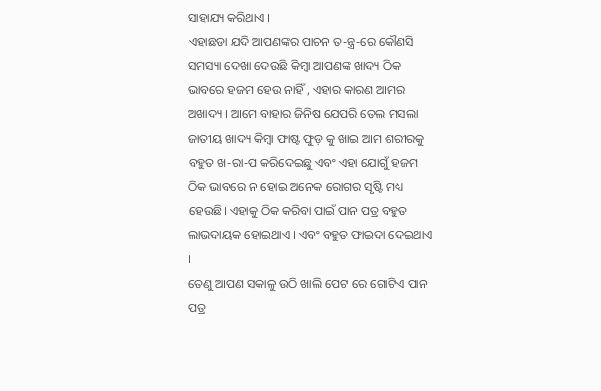ସାହାଯ୍ୟ କରିଥାଏ ।
ଏହାଛଡା ଯଦି ଆପଣଙ୍କର ପାଚନ ତ-ନ୍ତ୍ର-ରେ କୌଣସି ସମସ୍ୟା ଦେଖା ଦେଉଛି କିମ୍ବା ଆପଣଙ୍କ ଖାଦ୍ୟ ଠିକ ଭାବରେ ହଜମ ହେଉ ନାହିଁ , ଏହାର କାରଣ ଆମର ଅଖାଦ୍ୟ । ଆମେ ବାହାର ଜିନିଷ ଯେପରି ତେଲ ମସଲା ଜାତୀୟ ଖାଦ୍ୟ କିମ୍ବା ଫାଷ୍ଟ ଫୁଡ଼ କୁ ଖାଇ ଆମ ଶରୀରକୁ ବହୁତ ଖ-ରା-ପ କରିଦେଇଛୁ ଏବଂ ଏହା ଯୋଗୁଁ ହଜମ ଠିକ ଭାବରେ ନ ହୋଇ ଅନେକ ରୋଗର ସୃଷ୍ଟି ମଧ୍ୟ ହେଉଛି। ଏହାକୁ ଠିକ କରିବା ପାଇଁ ପାନ ପତ୍ର ବହୁତ ଲାଭଦାୟକ ହୋଇଥାଏ । ଏବଂ ବହୁତ ଫାଇଦା ଦେଇଥାଏ ।
ତେଣୁ ଆପଣ ସକାଳୁ ଉଠି ଖାଲି ପେଟ ରେ ଗୋଟିଏ ପାନ ପତ୍ର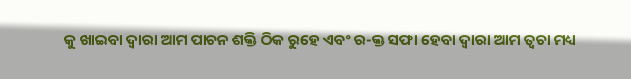କୁ ଖାଇବା ଦ୍ୱାରା ଆମ ପାଚନ ଶକ୍ତି ଠିକ ରୁହେ ଏବଂ ର-କ୍ତ ସଫା ହେବା ଦ୍ୱାରା ଆମ ତ୍ୱଚା ମଧ୍ୟ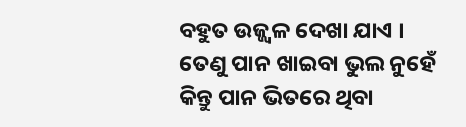ବହୁତ ଉଜ୍ଜ୍ୱଳ ଦେଖା ଯାଏ । ତେଣୁ ପାନ ଖାଇବା ଭୁଲ ନୁହେଁ କିନ୍ତୁ ପାନ ଭିତରେ ଥିବା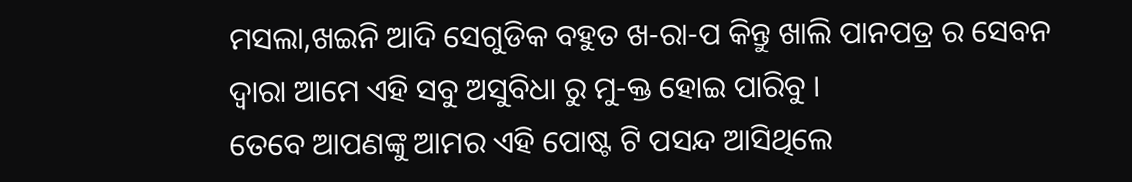ମସଲା,ଖଇନି ଆଦି ସେଗୁଡିକ ବହୁତ ଖ-ରା-ପ କିନ୍ତୁ ଖାଲି ପାନପତ୍ର ର ସେବନ ଦ୍ୱାରା ଆମେ ଏହି ସବୁ ଅସୁବିଧା ରୁ ମୁ-କ୍ତ ହୋଇ ପାରିବୁ ।
ତେବେ ଆପଣଙ୍କୁ ଆମର ଏହି ପୋଷ୍ଟ ଟି ପସନ୍ଦ ଆସିଥିଲେ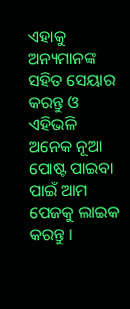ଏହାକୁ ଅନ୍ୟମାନଙ୍କ ସହିତ ସେୟାର କରନ୍ତୁ ଓ ଏହିଭଳି ଅନେକ ନୂଆ ପୋଷ୍ଟ ପାଇବା ପାଇଁ ଆମ ପେଜକୁ ଲାଇକ କରନ୍ତୁ ।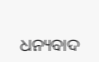ଧନ୍ୟବାଦ